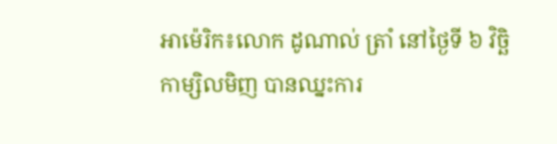អាម៉េរិក៖លោក ដូណាល់ ត្រាំ នៅថ្ងៃទី ៦ វិច្ឆិកាម្សិលមិញ បានឈ្នះការ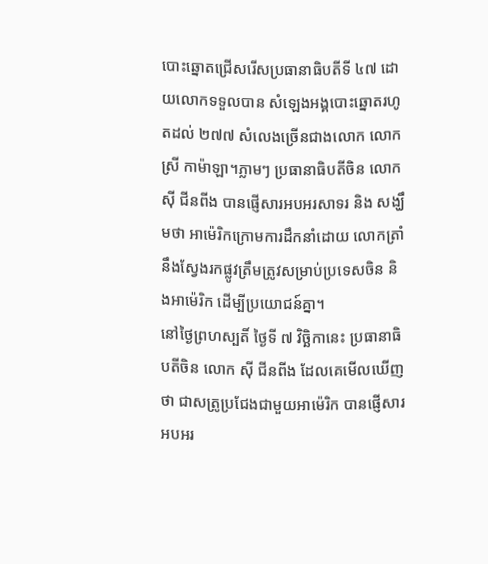បោះឆ្នោតជ្រើសរើសប្រធានាធិបតីទី ៤៧ ដោយលោកទទួលបាន សំឡេងអង្គបោះឆ្នោតរហូតដល់ ២៧៧ សំលេងច្រើនជាងលោក លោកស្រី កាម៉ាឡា។ភ្លាមៗ ប្រធានាធិបតីចិន លោក ស៊ី ជីនពីង បានផ្ញើសារអបអរសាទរ និង សង្ឃឹមថា អាម៉េរិកក្រោមការដឹកនាំដោយ លោកត្រាំ នឹងស្វែងរកផ្លូវត្រឹមត្រូវសម្រាប់ប្រទេសចិន និងអាម៉េរិក ដើម្បីប្រយោជន៍គ្នា។
នៅថ្ងៃព្រហស្បតិ៍ ថ្ងៃទី ៧ វិច្ឆិកានេះ ប្រធានាធិបតីចិន លោក ស៊ី ជីនពីង ដែលគេមើលឃើញថា ជាសត្រូប្រជែងជាមួយអាម៉េរិក បានផ្ញើសារអបអរ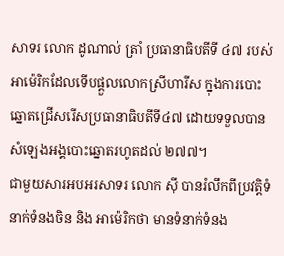សាទរ លោក ដូណាល់ ត្រាំ ប្រធានាធិបតីទី ៤៧ របស់អាម៉េរិកដែលទើបផ្តួលលោកស្រីហារីស ក្នុងការបោះឆ្នោតជ្រើសរើសប្រធានាធិបតីទី៤៧ ដោយទទួលបានសំឡេងអង្គបោះឆ្នោតរហូតដល់ ២៧៧។
ជាមួយសារអបអរសាទរ លោក ស៊ី បានរំលឹកពីប្រវត្តិទំនាក់ទំនងចិន និង អាម៉េរិកថា មានទំនាក់ទំនង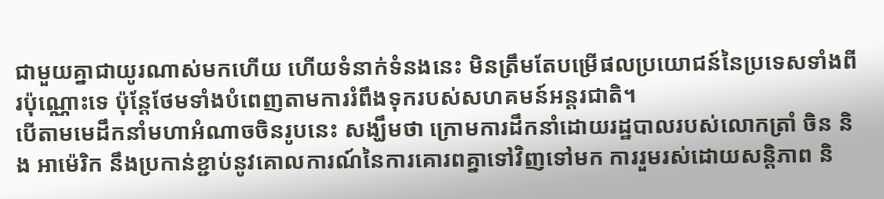ជាមួយគ្នាជាយូរណាស់មកហើយ ហើយទំនាក់ទំនងនេះ មិនត្រឹមតែបម្រើផលប្រយោជន៍នៃប្រទេសទាំងពីរប៉ុណ្ណោះទេ ប៉ុន្តែថែមទាំងបំពេញតាមការរំពឹងទុករបស់សហគមន៍អន្តរជាតិ។
បើតាមមេដឹកនាំមហាអំណាចចិនរូបនេះ សង្ឃឹមថា ក្រោមការដឹកនាំដោយរដ្ឋបាលរបស់លោកត្រាំ ចិន និង អាម៉េរិក នឹងប្រកាន់ខ្ជាប់នូវគោលការណ៍នៃការគោរពគ្នាទៅវិញទៅមក ការរួមរស់ដោយសន្តិភាព និ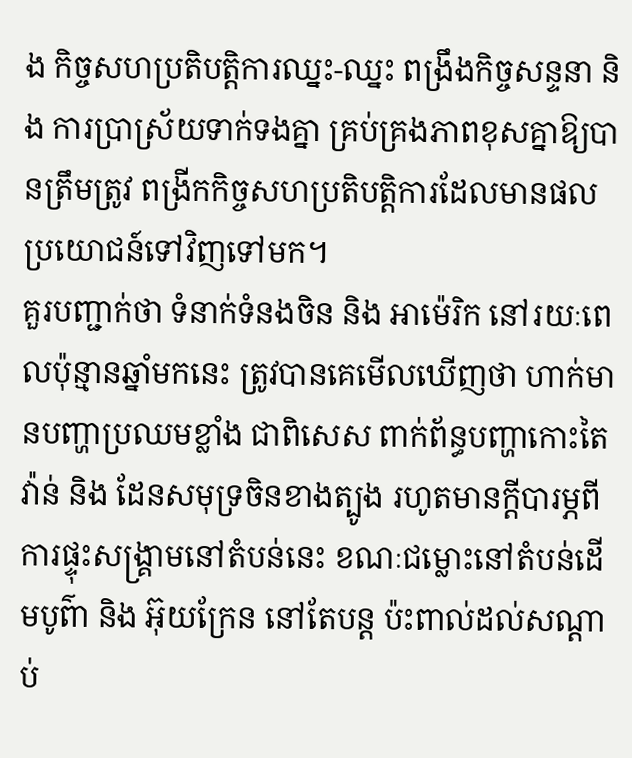ង កិច្ចសហប្រតិបត្តិការឈ្នះ-ឈ្នះ ពង្រឹងកិច្ចសន្ទនា និង ការប្រាស្រ័យទាក់ទងគ្នា គ្រប់គ្រងភាពខុសគ្នាឱ្យបានត្រឹមត្រូវ ពង្រីកកិច្ចសហប្រតិបត្តិការដែលមានផលប្រយោជន៍ទៅវិញទៅមក។
គួរបញ្ជាក់ថា ទំនាក់ទំនងចិន និង អាម៉េរិក នៅរយៈពេលប៉ុន្មានឆ្នាំមកនេះ ត្រូវបានគេមើលឃើញថា ហាក់មានបញ្ហាប្រឈមខ្លាំង ជាពិសេស ពាក់ព័ន្ធបញ្ហាកោះតៃវ៉ាន់ និង ដែនសមុទ្រចិនខាងត្បូង រហូតមានក្តីបារម្ភពីការផ្ទុះសង្គ្រាមនៅតំបន់នេះ ខណៈជម្លោះនៅតំបន់ដើមបូព៌ា និង អ៊ុយក្រែន នៅតែបន្ត ប៉ះពាល់ដល់សណ្តាប់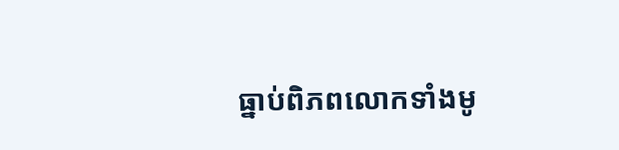ធ្នាប់ពិភពលោកទាំងមូ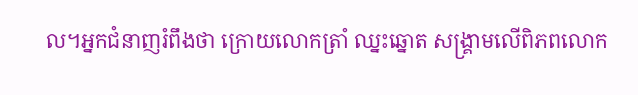ល។អ្នកជំនាញរំពឹងថា ក្រោយលោកត្រាំ ឈ្នះឆ្នោត សង្គ្រាមលើពិភពលោក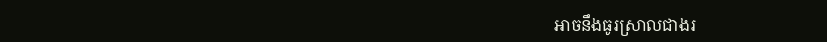អាចនឹងធូរស្រាលជាងរ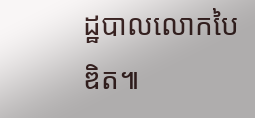ដ្ឋបាលលោកបៃឌិត៕